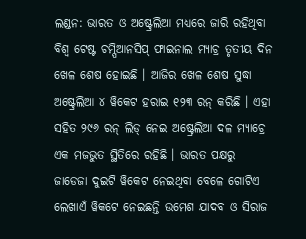ଲଣ୍ଡନ: ଭାରତ ଓ ଅଷ୍ଟ୍ରେଲିଆ ମଧ୍ୟରେ ଜାରି ରହିଥିବା ବିଶ୍ବ ଟେଷ୍ଟ ଚମ୍ପିଆନସିପ୍ ଫାଇନାଲ ମ୍ୟାଚ୍ର ତୃତୀୟ ଦିନ ଖେଳ ଶେଷ ହୋଇଛି । ଆଜିର ଖେଳ ଶେଷ ସୁଦ୍ଧା ଅଷ୍ଟ୍ରେଲିଆ ୪ ୱିକେଟ ହରାଇ ୧୨୩ ରନ୍ କରିଛି । ଏହା ସହିତ ୨୯୬ ରନ୍ ଲିଡ୍ ନେଇ ଅଷ୍ଟ୍ରେଲିଆ ଦଳ ମ୍ୟାଚ୍ରେ ଏକ ମଜଭୁତ ସ୍ଥିତିରେ ରହିଛି । ଭାରତ ପକ୍ଷରୁ ଜାଡେଜା ଦୁଇଟି ୱିକେଟ ନେଇଥିବା ବେଳେ ଗୋଟିଏ ଲେଖାଏଁ ୱିକଟେ ନେଇଛନ୍ତି ଉମେଶ ଯାଦବ ଓ ସିରାଜ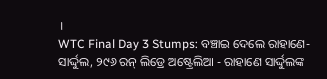।
WTC Final Day 3 Stumps: ବଞ୍ଚାଇ ଦେଲେ ରାହାଣେ-ସାର୍ଦ୍ଦୁଲ, ୨୯୬ ରନ୍ ଲିଡ୍ରେ ଅଷ୍ଟ୍ରେଲିଆ - ରାହାଣେ ସାର୍ଦ୍ଦୁଲଙ୍କ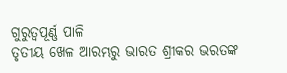ଗୁରୁତ୍ୱପୂର୍ଣ୍ଣ ପାଳି
ତୃତୀୟ ଖେଳ ଆରମ୍ଭରୁ ଭାରତ ଶ୍ରୀକର ଭରତଙ୍କ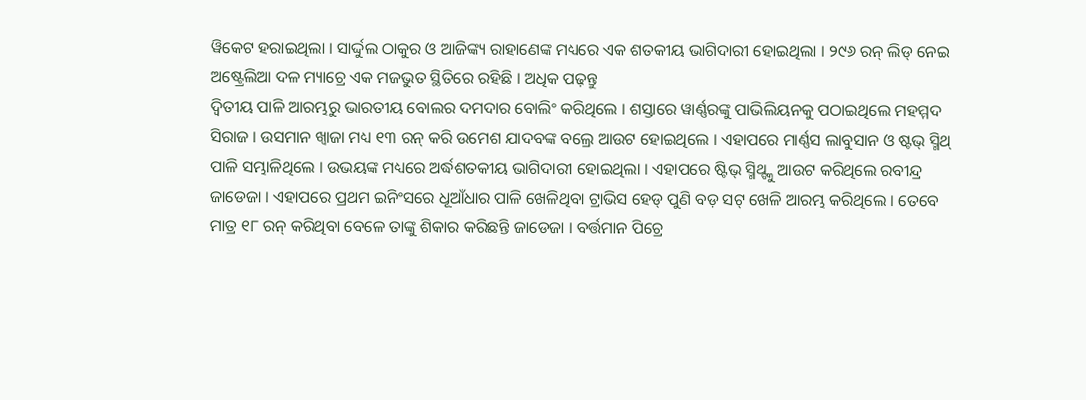ୱିକେଟ ହରାଇଥିଲା । ସାର୍ଦ୍ଦୁଲ ଠାକୁର ଓ ଆଜିଙ୍କ୍ୟ ରାହାଣେଙ୍କ ମଧ୍ୟରେ ଏକ ଶତକୀୟ ଭାଗିଦାରୀ ହୋଇଥିଲା । ୨୯୬ ରନ୍ ଲିଡ୍ ନେଇ ଅଷ୍ଟ୍ରେଲିଆ ଦଳ ମ୍ୟାଚ୍ରେ ଏକ ମଜଭୁତ ସ୍ଥିତିରେ ରହିଛି । ଅଧିକ ପଢ଼ନ୍ତୁ
ଦ୍ବିତୀୟ ପାଳି ଆରମ୍ଭରୁ ଭାରତୀୟ ବୋଲର ଦମଦାର ବୋଲିଂ କରିଥିଲେ । ଶସ୍ତାରେ ୱାର୍ଣ୍ଣରଙ୍କୁ ପାଭିଲିୟନକୁ ପଠାଇଥିଲେ ମହମ୍ମଦ ସିରାଜ । ଉସମାନ ଖ୍ବାଜା ମଧ୍ୟ ୧୩ ରନ୍ କରି ଉମେଶ ଯାଦବଙ୍କ ବଲ୍ରେ ଆଉଟ ହୋଇଥିଲେ । ଏହାପରେ ମାର୍ଣ୍ଣସ ଲାବୁସାନ ଓ ଷ୍ଟଭ୍ ସ୍ମିଥ୍ ପାଳି ସମ୍ଭାଳିଥିଲେ । ଉଭୟଙ୍କ ମଧ୍ୟରେ ଅର୍ଦ୍ଧଶତକୀୟ ଭାଗିଦାରୀ ହୋଇଥିଲା । ଏହାପରେ ଷ୍ଟିଭ୍ ସ୍ମିଥ୍ଙ୍କୁ ଆଉଟ କରିଥିଲେ ରବୀନ୍ଦ୍ର ଜାଡେଜା । ଏହାପରେ ପ୍ରଥମ ଇନିଂସରେ ଧୂଆଁଧାର ପାଳି ଖେଳିଥିବା ଟ୍ରାଭିସ ହେଡ୍ ପୁଣି ବଡ଼ ସଟ୍ ଖେଳି ଆରମ୍ଭ କରିଥିଲେ । ତେବେ ମାତ୍ର ୧୮ ରନ୍ କରିଥିବା ବେଳେ ତାଙ୍କୁ ଶିକାର କରିଛନ୍ତି ଜାଡେଜା । ବର୍ତ୍ତମାନ ପିଚ୍ରେ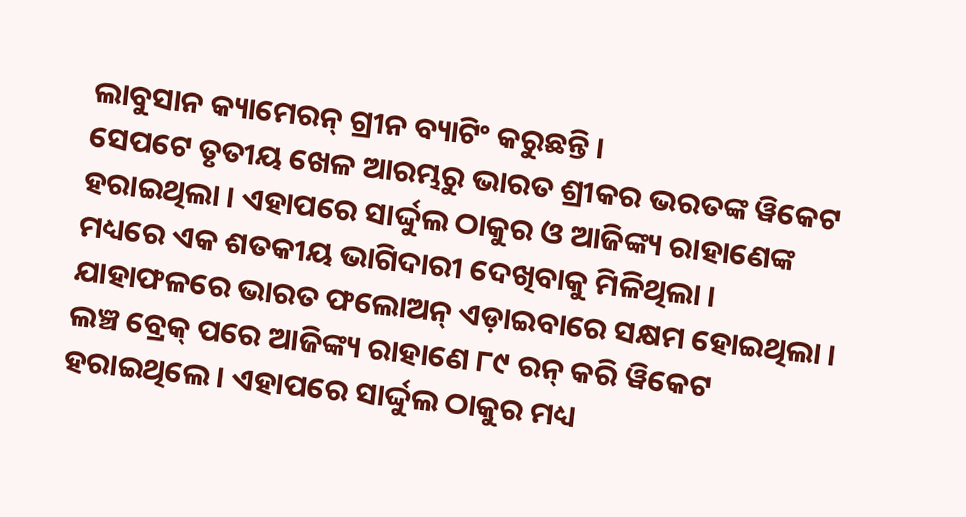ଲାବୁସାନ କ୍ୟାମେରନ୍ ଗ୍ରୀନ ବ୍ୟାଟିଂ କରୁଛନ୍ତି ।
ସେପଟେ ତୃତୀୟ ଖେଳ ଆରମ୍ଭରୁ ଭାରତ ଶ୍ରୀକର ଭରତଙ୍କ ୱିକେଟ ହରାଇଥିଲା । ଏହାପରେ ସାର୍ଦ୍ଦୁଲ ଠାକୁର ଓ ଆଜିଙ୍କ୍ୟ ରାହାଣେଙ୍କ ମଧ୍ୟରେ ଏକ ଶତକୀୟ ଭାଗିଦାରୀ ଦେଖିବାକୁ ମିଳିଥିଲା । ଯାହାଫଳରେ ଭାରତ ଫଲୋଅନ୍ ଏଡ଼ାଇବାରେ ସକ୍ଷମ ହୋଇଥିଲା । ଲଞ୍ଚ ବ୍ରେକ୍ ପରେ ଆଜିଙ୍କ୍ୟ ରାହାଣେ ୮୯ ରନ୍ କରି ୱିକେଟ ହରାଇଥିଲେ । ଏହାପରେ ସାର୍ଦ୍ଦୁଲ ଠାକୁର ମଧ୍ୟ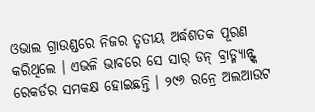ଓଭାଲ ଗ୍ରାଉଣ୍ଡରେ ନିଜର ତୃତୀୟ ଅର୍ଦ୍ଧଶତକ ପୂରଣ କରିଥିଲେ । ଏଭଳି ଭାବରେ ସେ ସାର୍ ଡନ୍ ବ୍ରାଡ୍ମ୍ୟାନ୍ଙ୍କ ରେକର୍ଡର ସମକକ୍ଷ ହୋଇଛନ୍ତି । ୨୯୬ ରନ୍ରେ ଅଲଆଉଟ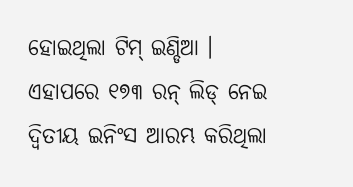ହୋଇଥିଲା ଟିମ୍ ଇଣ୍ଡିଆ । ଏହାପରେ ୧୭୩ ରନ୍ ଲିଡ୍ ନେଇ ଦ୍ବିତୀୟ ଇନିଂସ ଆରମ୍ଭ କରିଥିଲା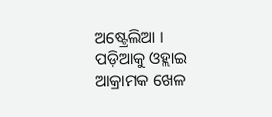ଅଷ୍ଟ୍ରେଲିଆ । ପଡ଼ିଆକୁ ଓହ୍ଲାଇ ଆକ୍ରାମକ ଖେଳ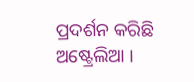ପ୍ରଦର୍ଶନ କରିଛି ଅଷ୍ଟ୍ରେଲିଆ ।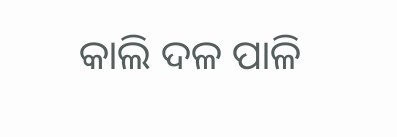କାଲି ଦଳ ପାଳି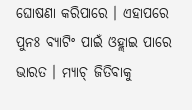ଘୋଷଣା କରିପାରେ । ଏହାପରେ ପୁନଃ ବ୍ୟାଟିଂ ପାଇଁ ଓହ୍ଲାଇ ପାରେ ଭାରତ । ମ୍ୟାଚ୍ ଜିତିବାକୁ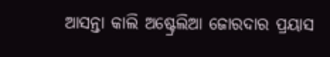ଆସନ୍ତା କାଲି ଅଷ୍ଟ୍ରେଲିଆ ଜୋରଦାର ପ୍ରୟାସ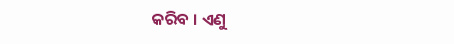କରିବ । ଏଣୁ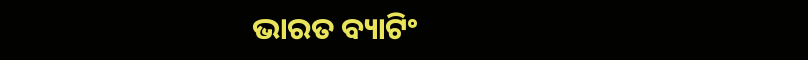ଭାରତ ବ୍ୟାଟିଂ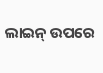ଲାଇନ୍ ଉପରେ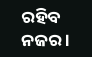ରହିବ ନଜର ।